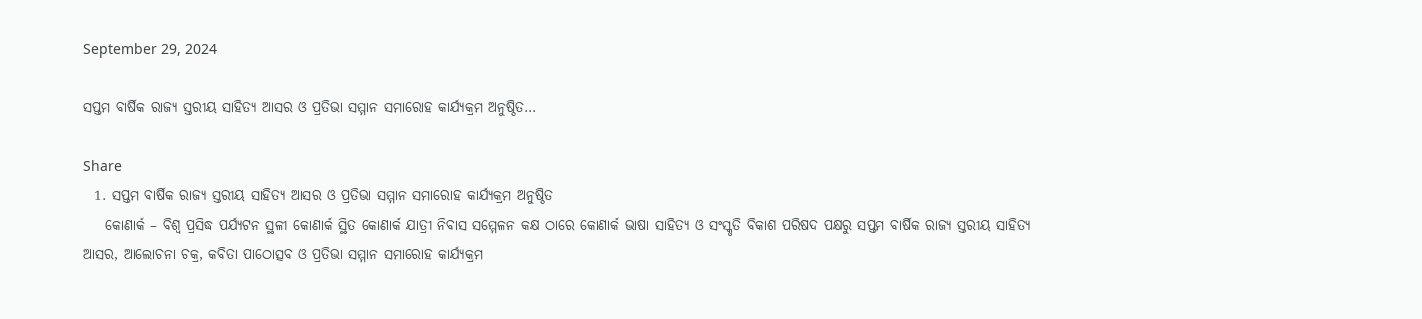September 29, 2024

ସପ୍ତମ ବାର୍ଷିକ ରାଜ୍ୟ ସ୍ତରୀୟ ସାହିତ୍ୟ ଆସର ଓ ପ୍ରତିଭା ସମ୍ମାନ ସମାରୋହ କାର୍ଯ୍ୟକ୍ରମ ଅନୁଷ୍ଠିତ…

Share
  1. ସପ୍ତମ ବାର୍ଷିକ ରାଜ୍ୟ ସ୍ତରୀୟ ସାହିତ୍ୟ ଆସର ଓ ପ୍ରତିଭା ସମ୍ମାନ ସମାରୋହ କାର୍ଯ୍ୟକ୍ରମ ଅନୁଷ୍ଠିତ
    କୋଣାର୍କ – ବିଶ୍ବ ପ୍ରସିଦ୍ଧ ପର୍ଯ୍ୟଟନ ସ୍ଥଳୀ କୋଣାର୍କ ସ୍ଥିତ କୋଣାର୍କ ଯାତ୍ରୀ ନିବାସ ସମ୍ମେଳନ କକ୍ଷ ଠାରେ କୋଣାର୍କ ଭାଷା ସାହିତ୍ୟ ଓ ସଂସ୍କୃତି ବିକାଶ ପରିଷଦ ପକ୍ଷରୁ ସପ୍ତମ ବାର୍ଷିକ ରାଜ୍ୟ ସ୍ତରୀୟ ସାହିତ୍ୟ ଆସର, ଆଲୋଚନା ଚକ୍ର, କବିତା ପାଠୋତ୍ସବ ଓ ପ୍ରତିଭା ସମ୍ମାନ ସମାରୋହ କାର୍ଯ୍ୟକ୍ରମ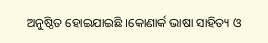ଅନୁଷ୍ଠିତ ହୋଇଯାଇଛି ।କୋଣାର୍କ ଭାଷା ସାହିତ୍ୟ ଓ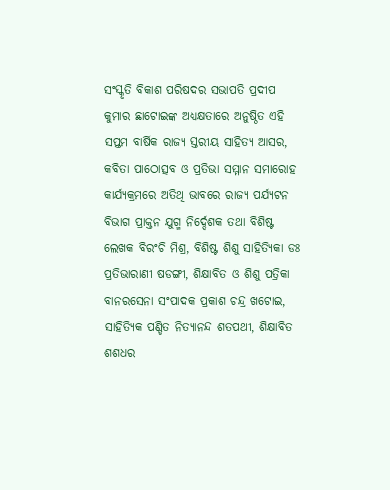ସଂସ୍କୃତି ବିକାଶ ପରିଷଦର ସଭାପତି ପ୍ରଦୀପ କୁମାର ଛାଟୋଇଙ୍କ ଅଧ୍ୟକ୍ଷତାରେ ଅନୁଷ୍ଠିତ ଏହି ସପ୍ତମ ବାର୍ଷିକ ରାଜ୍ୟ ସ୍ତରୀୟ ସାହିତ୍ୟ ଆସର, କବିତା ପାଠୋତ୍ସବ ଓ ପ୍ରତିଭା ସମ୍ମାନ ସମାରୋହ କାର୍ଯ୍ୟକ୍ରମରେ ଅତିଥି ଭାବରେ ରାଜ୍ୟ ପର୍ଯ୍ୟଟନ ବିଭାଗ ପ୍ରାକ୍ତନ ଯୁଗ୍ମ ନିର୍ଦ୍ଦେଶକ ତଥା ବିଶିଷ୍ଟ ଲେଖକ ବିରଂଚି ମିଶ୍ର, ବିଶିଷ୍ଟ ଶିଶୁ ସାହିତ୍ୟିକା ଡଃ ପ୍ରତିଭାରାଣୀ ଷଡଙ୍ଗୀ, ଶିକ୍ଷାବିତ ଓ ଶିଶୁ ପତ୍ରିକା ବାନରସେନା ସଂପାଦକ ପ୍ରକାଶ ଚନ୍ଦ୍ର ଖଟୋଇ, ସାହିତ୍ୟିକ ପଣ୍ଡିତ ନିତ୍ୟାନନ୍ଦ ଶତପଥୀ, ଶିକ୍ଷାବିତ ଶଶଧର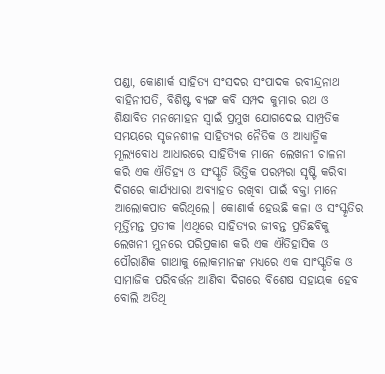ପଣ୍ଡା, କୋଣାର୍କ ସାହିତ୍ୟ ସଂସଦର ସଂପାଦକ ରବୀନ୍ଦ୍ରନାଥ ବାହିନୀପତି, ବିଶିଷ୍ଟ ବ୍ଯଙ୍ଗ କବି ସମ୍ପଦ କୁମାର ରଥ ଓ ଶିକ୍ଷାବିତ ମନମୋହନ ସ୍ବାଇଁ ପ୍ରମୁଖ ଯୋଗଦେଇ ସାମ୍ପ୍ରତିକ ସମୟରେ ସୃଜନଶୀଳ ସାହିତ୍ୟର ନୈତିକ ଓ ଆଧ୍ୟାତ୍ମିକ ମୂଲ୍ୟବୋଧ ଆଧାରରେ ସାହିତ୍ୟିକ ମାନେ ଲେଖନୀ ଚାଳନା କରି ଏକ ଐତିହ୍ୟ ଓ ସଂସ୍କୃତି ଭିତ୍ତିକ ପରମ୍ପରା ସୃଷ୍ଟି କରିବା ଦିଗରେ କାର୍ଯ୍ୟଧାରା ଅବ୍ୟାହତ ରଖିବା ପାଇଁ ବକ୍ତା ମାନେ ଆଲୋକପାତ କରିଥିଲେ। କୋଣାର୍କ ହେଉଛି କଳା ଓ ସଂସ୍କୃତିର ମୂର୍ତ୍ତିମନ୍ତ ପ୍ରତୀକ ।ଏଥିରେ ସାହିତ୍ୟର ଜୀବନ୍ତ ପ୍ରତିଛବିକୁ ଲେଖନୀ ମୁନରେ ପରିପ୍ରକାଶ କରି ଏକ ଐତିହାସିକ ଓ ପୌରାଣିକ ଗାଥାକୁ ଲୋକମାନଙ୍କ ମଧ୍ୟରେ ଏକ ସାଂସ୍କୃତିକ ଓ ସାମାଜିକ ପରିବର୍ତ୍ତନ ଆଣିବା ଦିଗରେ ବିଶେଷ ସହାୟକ ହେବ ବୋଲି ଅତିଥି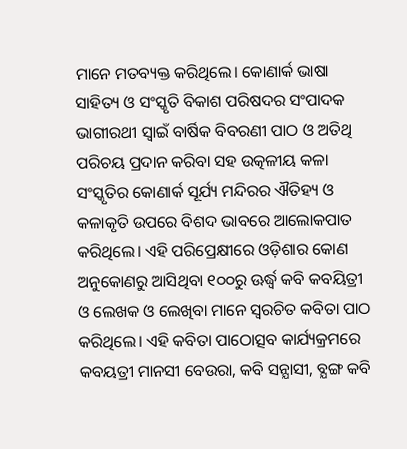ମାନେ ମତବ୍ୟକ୍ତ କରିଥିଲେ। କୋଣାର୍କ ଭାଷା ସାହିତ୍ୟ ଓ ସଂସ୍କୃତି ବିକାଶ ପରିଷଦର ସଂପାଦକ ଭାଗୀରଥୀ ସ୍ଵାଇଁ ବାର୍ଷିକ ବିବରଣୀ ପାଠ ଓ ଅତିଥି ପରିଚୟ ପ୍ରଦାନ କରିବା ସହ ଉତ୍କଳୀୟ କଳା ସଂସ୍କୃତିର କୋଣାର୍କ ସୂର୍ଯ୍ୟ ମନ୍ଦିରର ଐତିହ୍ୟ ଓ କଳାକୃତି ଉପରେ ବିଶଦ ଭାବରେ ଆଲୋକପାତ କରିଥିଲେ। ଏହି ପରିପ୍ରେକ୍ଷୀରେ ଓଡ଼ିଶାର କୋଣ ଅନୁକୋଣରୁ ଆସିଥିବା ୧୦୦ରୁ ଊର୍ଦ୍ଧ୍ବ କବି କବୟିତ୍ରୀ ଓ ଲେଖକ ଓ ଲେଖିବା ମାନେ ସ୍ୱରଚିତ କବିତା ପାଠ କରିଥିଲେ। ଏହି କବିତା ପାଠୋତ୍ସବ କାର୍ଯ୍ୟକ୍ରମରେ କବୟତ୍ରୀ ମାନସୀ ବେଉରା, କବି ସନ୍ଯାସୀ, ବ୍ଯଙ୍ଗ କବି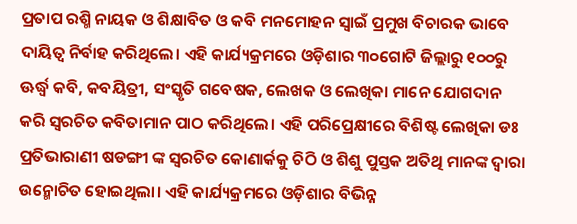ପ୍ରତାପ ରଶ୍ମି ନାୟକ ଓ ଶିକ୍ଷାବିତ ଓ କବି ମନମୋହନ ସ୍ବାଇଁ ପ୍ରମୁଖ ବିଚାରକ ଭାବେ ଦାୟିତ୍ବ ନିର୍ବାହ କରିଥିଲେ। ଏହି କାର୍ଯ୍ୟକ୍ରମରେ ଓଡ଼ିଶାର ୩୦ଗୋଟି ଜିଲ୍ଲାରୁ ୧୦୦ରୁ ଊର୍ଦ୍ଧ୍ବ କବି, କବୟିତ୍ରୀ, ସଂସ୍କୃତି ଗବେଷକ, ଲେଖକ ଓ ଲେଖିକା ମାନେ ଯୋଗଦାନ କରି ସ୍ବରଚିତ କବିତାମାନ ପାଠ କରିଥିଲେ। ଏହି ପରିପ୍ରେକ୍ଷୀରେ ବିଶିଷ୍ଟ ଲେଖିକା ଡଃ ପ୍ରତିଭାରାଣୀ ଷଡଙ୍ଗୀ ଙ୍କ ସ୍ବରଚିତ କୋଣାର୍କକୁ ଚିଠି ଓ ଶିଶୁ ପୁସ୍ତକ ଅତିଥି ମାନଙ୍କ ଦ୍ଵାରା ଉନ୍ମୋଚିତ ହୋଇଥିଲା। ଏହି କାର୍ଯ୍ୟକ୍ରମରେ ଓଡ଼ିଶାର ବିଭିନ୍ନ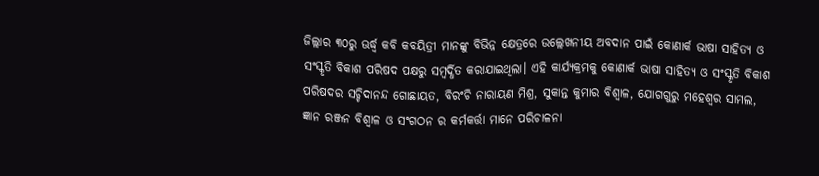ଜିଲ୍ଲାର ୩୦ରୁ ଊର୍ଦ୍ଧ୍ବ କବି କବୟିତ୍ରୀ ମାନଙ୍କୁ ବିଭିନ୍ନ କ୍ଷେତ୍ରରେ ଉଲ୍ଲେଖନୀୟ ଅବଦାନ ପାଇଁ କୋଣାର୍କ ଭାଷା ସାହିତ୍ୟ ଓ ସଂସ୍କୃତି ବିକାଶ ପରିଷଦ ପକ୍ଷରୁ ସମ୍ବର୍ଦ୍ଧିତ କରାଯାଇଥିଲା। ଏହି କାର୍ଯ୍ୟକ୍ରମକୁ କୋଣାର୍କ ଭାଷା ସାହିତ୍ୟ ଓ ସଂସ୍କୃତି ବିକାଶ ପରିଷଦର ସଚ୍ଚିଦାନନ୍ଦ ଗୋଛାୟତ, ବିରଂଚି ନାରାୟଣ ମିଶ୍ର, ସୁକାନ୍ତ କୁମାର ବିଶ୍ବାଳ, ଯୋଗଗୁରୁ ମହେଶ୍ବର ସାମଲ, ଜ୍ଞାନ ରଞ୍ଜନ ବିଶ୍ଵାଳ ଓ ସଂଗଠନ ର କର୍ମକର୍ତ୍ତା ମାନେ ପରିଚାଳନା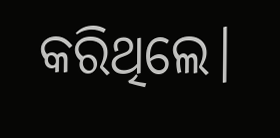କରିଥିଲେ।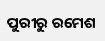ପୁରୀରୁ ରମେଶ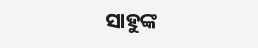ସାହୁଙ୍କ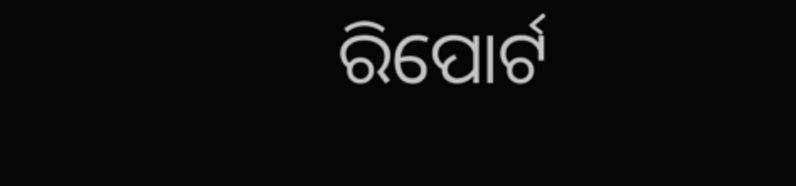ରିପୋର୍ଟ